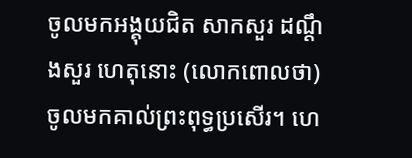ចូលមកអង្គុយជិត សាកសួរ ដណ្ដឹងសួរ ហេតុនោះ (លោកពោលថា) ចូលមកគាល់ព្រះពុទ្ធប្រសើរ។ ហេ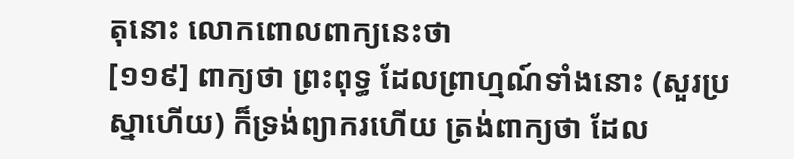តុនោះ លោកពោលពាក្យនេះថា
[១១៩] ពាក្យថា ព្រះពុទ្ធ ដែលព្រាហ្មណ៍ទាំងនោះ (សួរប្រស្នាហើយ) ក៏ទ្រង់ព្យាករហើយ ត្រង់ពាក្យថា ដែល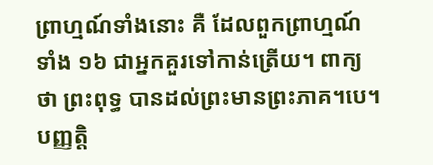ព្រាហ្មណ៍ទាំងនោះ គឺ ដែលពួកព្រាហ្មណ៍ទាំង ១៦ ជាអ្នកគួរទៅកាន់ត្រើយ។ ពាក្យថា ព្រះពុទ្ធ បានដល់ព្រះមានព្រះភាគ។បេ។ បញ្ញត្តិ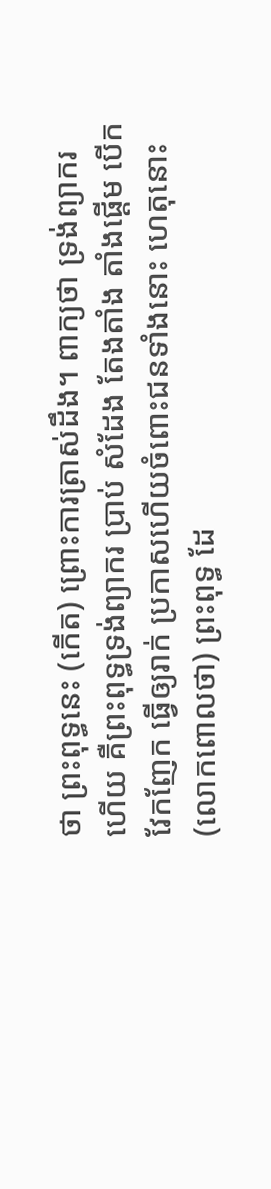ថា ព្រះពុទ្ធនេះ (កើត) ព្រោះការត្រាស់ដឹង។ ពាក្យថា ទ្រង់ព្យាករហើយ គឺព្រះពុទ្ធទ្រង់ព្យាករ ប្រាប់ សំដែង តែងតាំង តាំងផ្ដើម បើក វែកញែក ធ្វើឲ្យរាក់ ប្រកាសហើយចំពោះជនទាំងនោះ ហេតុនោះ (លោកពោលថា) ព្រះពុទ្ធ ដែ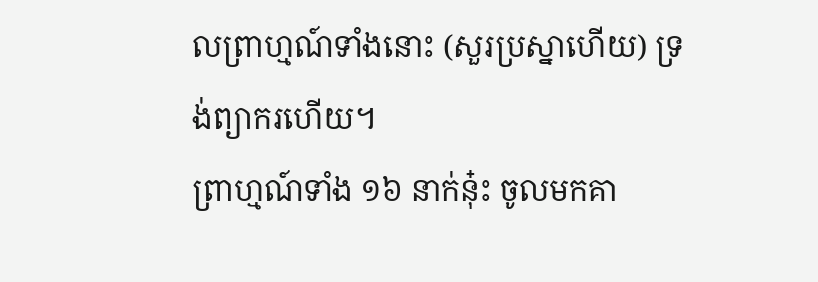លព្រាហ្មណ៍ទាំងនោះ (សួរប្រស្នាហើយ) ទ្រង់ព្យាករហើយ។
ព្រាហ្មណ៍ទាំង ១៦ នាក់នុ៎ះ ចូលមកគា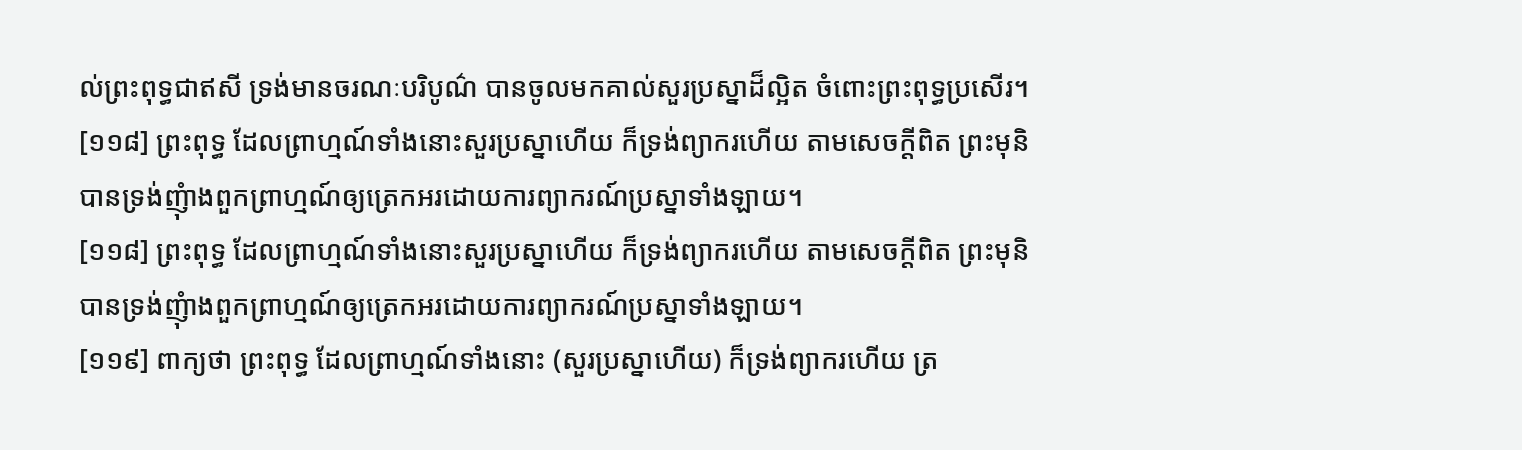ល់ព្រះពុទ្ធជាឥសី ទ្រង់មានចរណៈបរិបូណ៌ បានចូលមកគាល់សួរប្រស្នាដ៏ល្អិត ចំពោះព្រះពុទ្ធប្រសើរ។
[១១៨] ព្រះពុទ្ធ ដែលព្រាហ្មណ៍ទាំងនោះសួរប្រស្នាហើយ ក៏ទ្រង់ព្យាករហើយ តាមសេចក្តីពិត ព្រះមុនិ បានទ្រង់ញុំាងពួកព្រាហ្មណ៍ឲ្យត្រេកអរដោយការព្យាករណ៍ប្រស្នាទាំងឡាយ។
[១១៨] ព្រះពុទ្ធ ដែលព្រាហ្មណ៍ទាំងនោះសួរប្រស្នាហើយ ក៏ទ្រង់ព្យាករហើយ តាមសេចក្តីពិត ព្រះមុនិ បានទ្រង់ញុំាងពួកព្រាហ្មណ៍ឲ្យត្រេកអរដោយការព្យាករណ៍ប្រស្នាទាំងឡាយ។
[១១៩] ពាក្យថា ព្រះពុទ្ធ ដែលព្រាហ្មណ៍ទាំងនោះ (សួរប្រស្នាហើយ) ក៏ទ្រង់ព្យាករហើយ ត្រ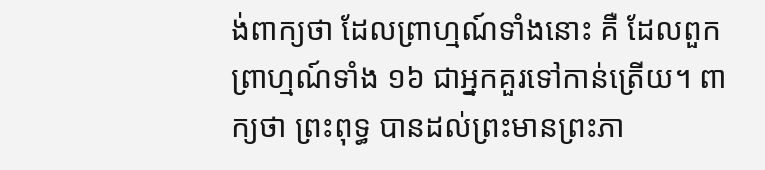ង់ពាក្យថា ដែលព្រាហ្មណ៍ទាំងនោះ គឺ ដែលពួកព្រាហ្មណ៍ទាំង ១៦ ជាអ្នកគួរទៅកាន់ត្រើយ។ ពាក្យថា ព្រះពុទ្ធ បានដល់ព្រះមានព្រះភា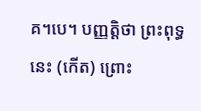គ។បេ។ បញ្ញត្តិថា ព្រះពុទ្ធនេះ (កើត) ព្រោះ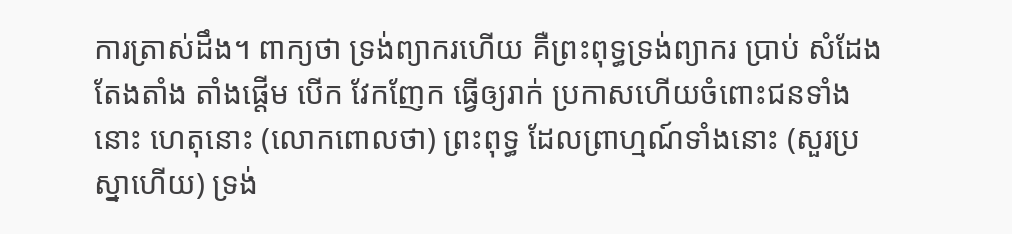ការត្រាស់ដឹង។ ពាក្យថា ទ្រង់ព្យាករហើយ គឺព្រះពុទ្ធទ្រង់ព្យាករ ប្រាប់ សំដែង តែងតាំង តាំងផ្ដើម បើក វែកញែក ធ្វើឲ្យរាក់ ប្រកាសហើយចំពោះជនទាំងនោះ ហេតុនោះ (លោកពោលថា) ព្រះពុទ្ធ ដែលព្រាហ្មណ៍ទាំងនោះ (សួរប្រស្នាហើយ) ទ្រង់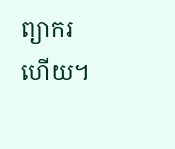ព្យាករហើយ។